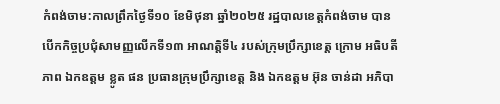កំពង់ចាម:កាលព្រឹកថ្ងៃទី១០ ខែមិថុនា ឆ្នាំ២០២៥ រដ្ឋបាលខេត្តកំពង់ចាម បានបើកកិច្ចប្រជុំសាមញ្ញលើកទី១៣ អាណត្តិទី៤ របស់ក្រុមប្រឹក្សាខេត្ត ក្រោម អធិបតីភាព ឯកឧត្តម ខ្លូត ផន ប្រធានក្រុមប្រឹក្សាខេត្ត និង ឯកឧត្តម អ៊ុន ចាន់ដា អភិបា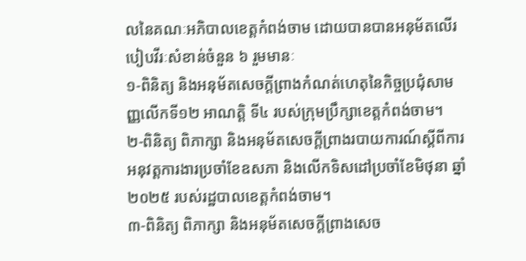លនៃគណៈអភិបាលខេត្តកំពង់ចាម ដោយបានបានអនុម័តលើរបៀបវីរៈសំខាន់ចំនួន ៦ រួមមានៈ
១-ពិនិត្យ និងអនុម័តសេចក្តីព្រាងកំណត់ហេតុនៃកិច្ចប្រជុំសាមញ្ញលើកទី១២ អាណត្តិ ទី៤ របស់ក្រុមប្រឹក្សាខេត្តកំពង់ចាម។
២-ពិនិត្យ ពិភាក្សា និងអនុម័តសេចក្តីព្រាងរបាយការណ៍ស្តីពីការអនុវត្តការងារប្រចាំខែឧសភា និងលើកទិសដៅប្រចាំខែមិថុនា ឆ្នាំ២០២៥ របស់រដ្ឋបាលខេត្តកំពង់ចាម។
៣-ពិនិត្យ ពិភាក្សា និងអនុម័តសេចក្តីព្រាងសេច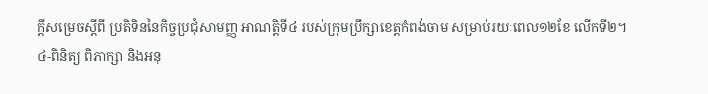ក្តីសម្រេចស្ដីពី ប្រតិទិននៃកិច្ចប្រជុំសាមញ្ញ អាណត្តិទី៤ របស់ក្រុមប្រឹក្សាខេត្តកំពង់ចាម សម្រាប់រយៈពេល១២ខែ លើកទី២។
៤-ពិនិត្យ ពិភាក្សា និងអនុ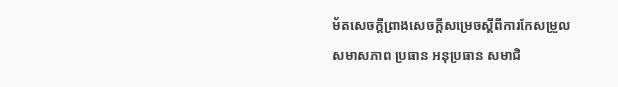ម័តសេចក្តីព្រាងសេចក្តីសម្រេចស្ដីពីការកែសម្រួលសមាសភាព ប្រធាន អនុប្រធាន សមាជិ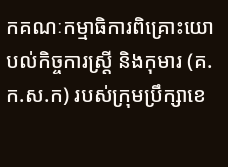កគណៈកម្មាធិការពិគ្រោះយោបល់កិច្ចការស្រ្តី និងកុមារ (គ.ក.ស.ក) របស់ក្រុមប្រឹក្សាខេ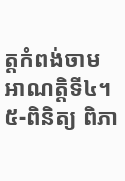ត្តកំពង់ចាម អាណត្តិទី៤។
៥-ពិនិត្យ ពិភា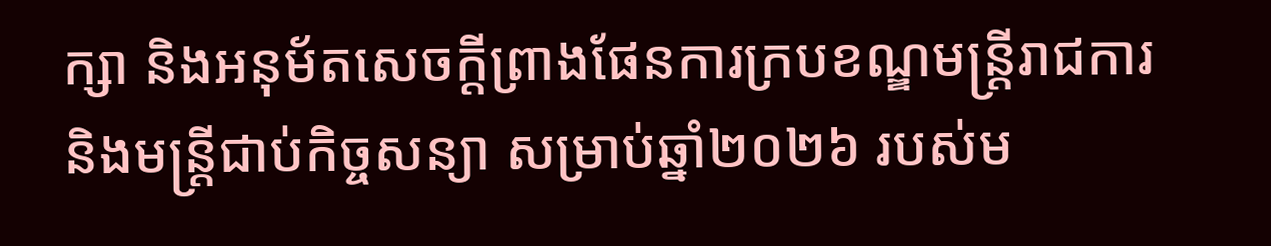ក្សា និងអនុម័តសេចក្ដីព្រាងផែនការក្របខណ្ឌមន្ត្រីរាជការ និងមន្ត្រីជាប់កិច្ចសន្យា សម្រាប់ឆ្នាំ២០២៦ របស់ម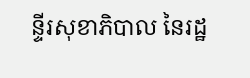ន្ទីរសុខាភិបាល នៃរដ្ឋ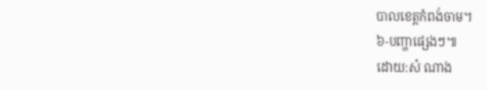បាលខេត្តកំពង់ចាម។
៦-បញ្ហាផ្សេងៗ៕
ដោយ:សំ ណាង